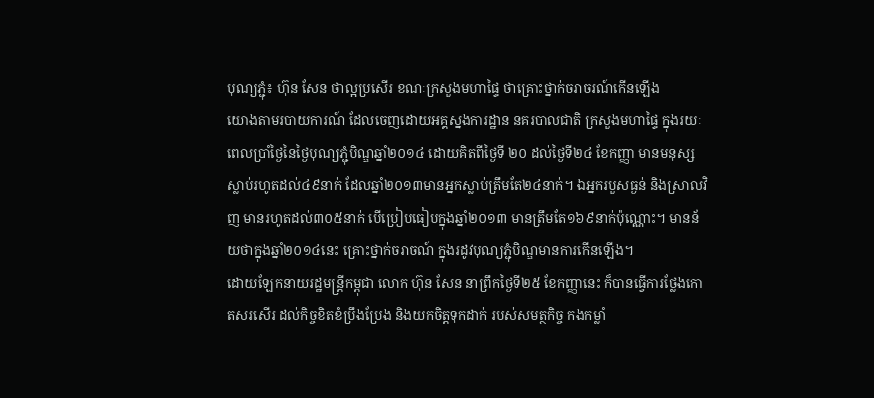បុណ្យភ្ជុំ៖ ហ៊ុន សែន ថាល្អប្រសើរ ខណៈក្រសួងមហាផ្ទៃ ថាគ្រោះថ្នាក់ចរាចរណ៍កើនឡើង
យោងតាមរបាយការណ៍ ដែលចេញដោយអគ្គស្នងការដ្ឋាន នគរបាលជាតិ ក្រសួងមហាផ្ទៃ ក្នុងរយៈពេលប្រាំថ្ងៃនៃថ្ងៃបុណ្យភ្ជុំបិណ្ឌឆ្នាំ២០១៤ ដោយគិតពីថ្ងៃទី ២០ ដល់ថ្ងៃទី២៤ ខែកញ្ញា មានមនុស្សស្លាប់រហូតដល់៤៩នាក់ ដែលឆ្នាំ២០១៣មានអ្នកស្លាប់ត្រឹមតែ២៤នាក់។ ឯអ្នករបួសធ្ងន់ និងស្រាលវិញ មានរហូតដល់៣០៥នាក់ បើប្រៀបធៀបក្នុងឆ្នាំ២០១៣ មានត្រឹមតែ១៦៩នាក់ប៉ុណ្ណោះ។ មានន័យថាក្នុងឆ្នាំ២០១៤នេះ គ្រោះថ្នាក់ចរាចណ៍ ក្នុងរដូវបុណ្យភ្ជុំបិណ្ឌមានការកើនឡើង។
ដោយឡែកនាយរដ្ឋមន្រ្តីកម្ពុជា លោក ហ៊ុន សែន នាព្រឹកថ្ងៃទី២៥ ខែកញ្ញានេះ ក៏បានធ្វើការថ្លែងកោតសរសើរ ដល់កិច្ចខិតខំប្រឹងប្រែង និងយកចិត្តទុកដាក់ របស់សមត្ថកិច្ច កងកម្លាំ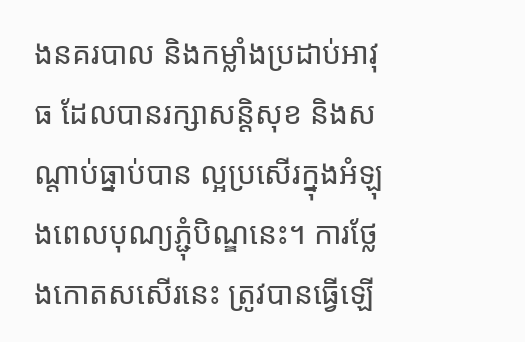ងនគរបាល និងកម្លាំងប្រដាប់អាវុធ ដែលបានរក្សាសន្តិសុខ និងសណ្តាប់ធ្នាប់បាន ល្អប្រសើរក្នុងអំឡុងពេលបុណ្យភ្ជុំបិណ្ឌនេះ។ ការថ្លែងកោតសសើរនេះ ត្រូវបានធ្វើឡើ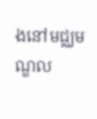ងនៅមជ្ឈមណ្ឌល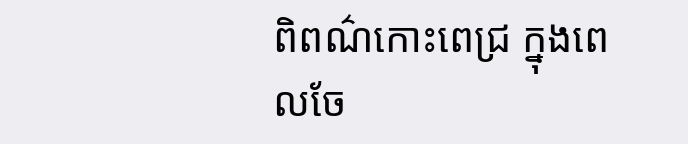ពិពណ៌កោះពេជ្រ ក្នុងពេលចែ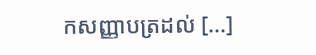កសញ្ញាបត្រដល់ [...]